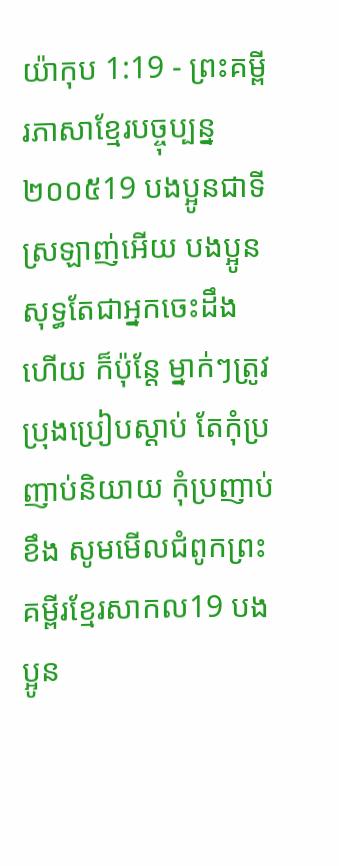យ៉ាកុប 1:19 - ព្រះគម្ពីរភាសាខ្មែរបច្ចុប្បន្ន ២០០៥19 បងប្អូនជាទីស្រឡាញ់អើយ បងប្អូនសុទ្ធតែជាអ្នកចេះដឹងហើយ ក៏ប៉ុន្តែ ម្នាក់ៗត្រូវប្រុងប្រៀបស្ដាប់ តែកុំប្រញាប់និយាយ កុំប្រញាប់ខឹង សូមមើលជំពូកព្រះគម្ពីរខ្មែរសាកល19 បងប្អូន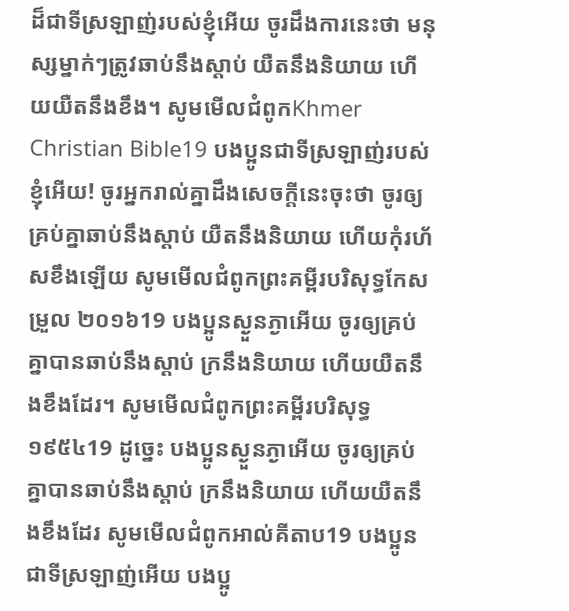ដ៏ជាទីស្រឡាញ់របស់ខ្ញុំអើយ ចូរដឹងការនេះថា មនុស្សម្នាក់ៗត្រូវឆាប់នឹងស្ដាប់ យឺតនឹងនិយាយ ហើយយឺតនឹងខឹង។ សូមមើលជំពូកKhmer Christian Bible19 បងប្អូនជាទីស្រឡាញ់របស់ខ្ញុំអើយ! ចូរអ្នករាល់គ្នាដឹងសេចក្ដីនេះចុះថា ចូរឲ្យគ្រប់គ្នាឆាប់នឹងស្ដាប់ យឺតនឹងនិយាយ ហើយកុំរហ័សខឹងឡើយ សូមមើលជំពូកព្រះគម្ពីរបរិសុទ្ធកែសម្រួល ២០១៦19 បងប្អូនស្ងួនភ្ងាអើយ ចូរឲ្យគ្រប់គ្នាបានឆាប់នឹងស្តាប់ ក្រនឹងនិយាយ ហើយយឺតនឹងខឹងដែរ។ សូមមើលជំពូកព្រះគម្ពីរបរិសុទ្ធ ១៩៥៤19 ដូច្នេះ បងប្អូនស្ងួនភ្ងាអើយ ចូរឲ្យគ្រប់គ្នាបានឆាប់នឹងស្តាប់ ក្រនឹងនិយាយ ហើយយឺតនឹងខឹងដែរ សូមមើលជំពូកអាល់គីតាប19 បងប្អូនជាទីស្រឡាញ់អើយ បងប្អូ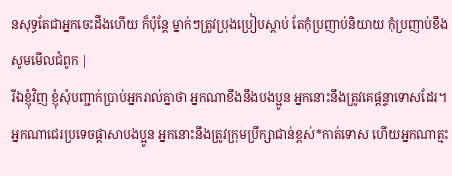នសុទ្ធតែជាអ្នកចេះដឹងហើយ ក៏ប៉ុន្ដែ ម្នាក់ៗត្រូវប្រុងប្រៀបស្ដាប់ តែកុំប្រញាប់និយាយ កុំប្រញាប់ខឹង សូមមើលជំពូក |
រីឯខ្ញុំវិញ ខ្ញុំសុំបញ្ជាក់ប្រាប់អ្នករាល់គ្នាថា អ្នកណាខឹងនឹងបងប្អូន អ្នកនោះនឹងត្រូវគេផ្ដន្ទាទោសដែរ។ អ្នកណាជេរប្រទេចផ្តាសាបងប្អូន អ្នកនោះនឹងត្រូវក្រុមប្រឹក្សាជាន់ខ្ពស់*កាត់ទោស ហើយអ្នកណាត្មះ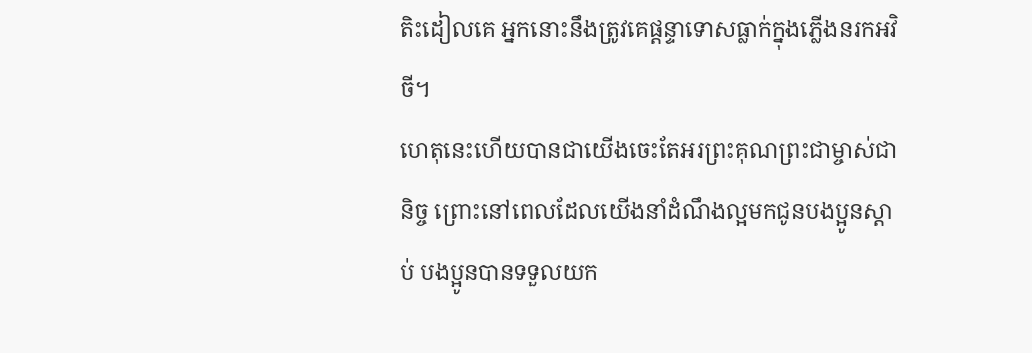តិះដៀលគេ អ្នកនោះនឹងត្រូវគេផ្ដន្ទាទោសធ្លាក់ក្នុងភ្លើងនរកអវិចី។
ហេតុនេះហើយបានជាយើងចេះតែអរព្រះគុណព្រះជាម្ចាស់ជានិច្ច ព្រោះនៅពេលដែលយើងនាំដំណឹងល្អមកជូនបងប្អូនស្ដាប់ បងប្អូនបានទទួលយក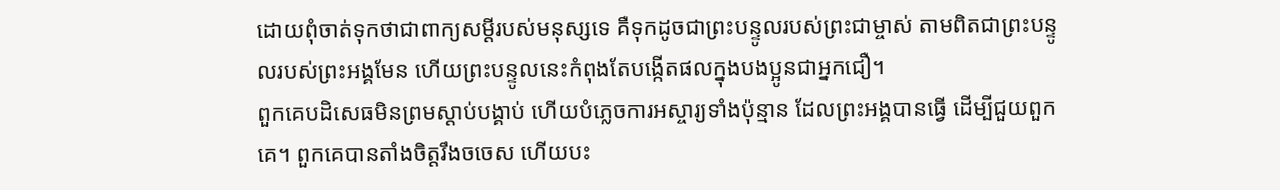ដោយពុំចាត់ទុកថាជាពាក្យសម្ដីរបស់មនុស្សទេ គឺទុកដូចជាព្រះបន្ទូលរបស់ព្រះជាម្ចាស់ តាមពិតជាព្រះបន្ទូលរបស់ព្រះអង្គមែន ហើយព្រះបន្ទូលនេះកំពុងតែបង្កើតផលក្នុងបងប្អូនជាអ្នកជឿ។
ពួកគេបដិសេធមិនព្រមស្ដាប់បង្គាប់ ហើយបំភ្លេចការអស្ចារ្យទាំងប៉ុន្មាន ដែលព្រះអង្គបានធ្វើ ដើម្បីជួយពួកគេ។ ពួកគេបានតាំងចិត្តរឹងចចេស ហើយបះ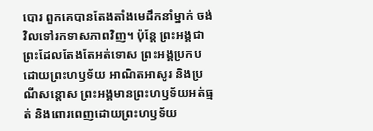បោរ ពួកគេបានតែងតាំងមេដឹកនាំម្នាក់ ចង់វិលទៅរកទាសភាពវិញ។ ប៉ុន្តែ ព្រះអង្គជាព្រះដែលតែងតែអត់ទោស ព្រះអង្គប្រកបដោយព្រះហឫទ័យ អាណិតអាសូរ និងប្រណីសន្ដោស ព្រះអង្គមានព្រះហឫទ័យអត់ធ្មត់ និងពោរពេញដោយព្រះហឫទ័យ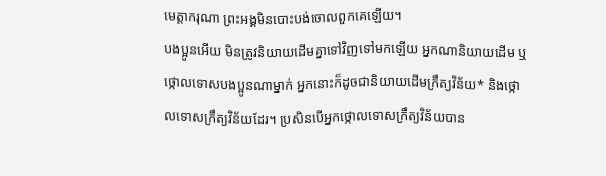មេត្តាករុណា ព្រះអង្គមិនបោះបង់ចោលពួកគេឡើយ។
បងប្អូនអើយ មិនត្រូវនិយាយដើមគ្នាទៅវិញទៅមកឡើយ អ្នកណានិយាយដើម ឬថ្កោលទោសបងប្អូនណាម្នាក់ អ្នកនោះក៏ដូចជានិយាយដើមក្រឹត្យវិន័យ* និងថ្កោលទោសក្រឹត្យវិន័យដែរ។ ប្រសិនបើអ្នកថ្កោលទោសក្រឹត្យវិន័យបាន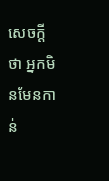សេចក្ដីថា អ្នកមិនមែនកាន់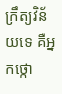ក្រឹត្យវិន័យទេ គឺអ្នកថ្កោ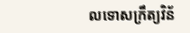លទោសក្រឹត្យវិន័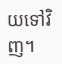យទៅវិញ។